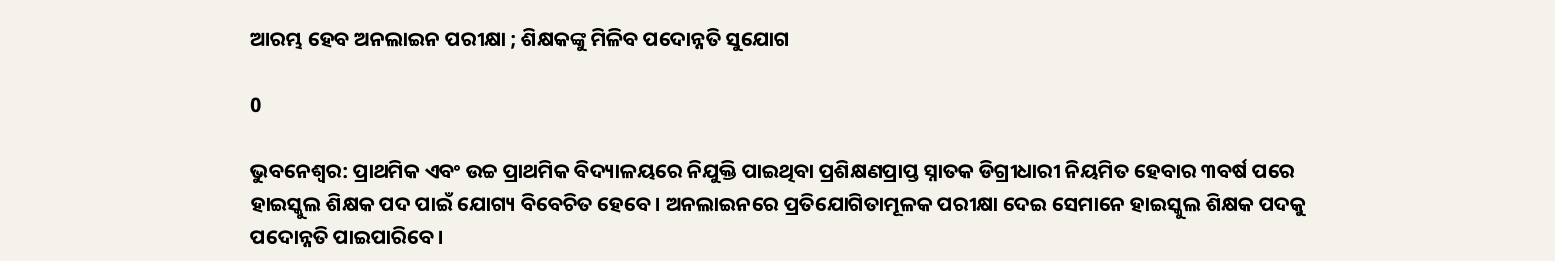ଆରମ୍ଭ ହେବ ଅନଲାଇନ ପରୀକ୍ଷା ; ଶିକ୍ଷକଙ୍କୁ ମିଳିବ ପଦୋନ୍ନତି ସୁଯୋଗ

0

ଭୁବନେଶ୍ୱର: ପ୍ରାଥମିକ ଏବଂ ଉଚ୍ଚ ପ୍ରାଥମିକ ବିଦ୍ୟାଳୟରେ ନିଯୁକ୍ତି ପାଇଥିବା ପ୍ରଶିକ୍ଷଣପ୍ରାପ୍ତ ସ୍ନାତକ ଡିଗ୍ରୀଧାରୀ ନିୟମିତ ହେବାର ୩ବର୍ଷ ପରେ ହାଇସ୍କୁଲ ଶିକ୍ଷକ ପଦ ପାଇଁ ଯୋଗ୍ୟ ବିବେଚିତ ହେବେ। ଅନଲାଇନରେ ପ୍ରତିଯୋଗିତାମୂଳକ ପରୀକ୍ଷା ଦେଇ ସେମାନେ ହାଇସ୍କୁଲ ଶିକ୍ଷକ ପଦକୁ ପଦୋନ୍ନତି ପାଇପାରିବେ।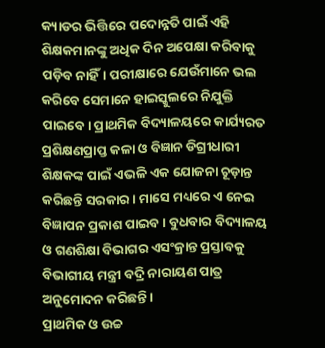କ୍ୟାଡର ଭିତ୍ତିରେ ପଦୋନ୍ନତି ପାଇଁ ଏହି ଶିକ୍ଷକମାନଙ୍କୁ ଅଧିକ ଦିନ ଅପେକ୍ଷା କରିବାକୁ ପଡ଼ିବ ନାହିଁ। ପରୀକ୍ଷାରେ ଯେଉଁମାନେ ଭଲ କରିବେ ସେମାନେ ହାଇସ୍କୁଲରେ ନିଯୁକ୍ତି ପାଇବେ। ପ୍ରାଥମିକ ବିଦ୍ୟାଳୟରେ କାର୍ଯ୍ୟରତ ପ୍ରଶିକ୍ଷଣପ୍ରାପ୍ତ କଳା ଓ ବିଜ୍ଞାନ ଡିଗ୍ରୀଧାରୀ ଶିକ୍ଷକଙ୍କ ପାଇଁ ଏଭଳି ଏକ ଯୋଜନା ଚୂଡ଼ାନ୍ତ କରିଛନ୍ତି ସରକାର। ମାସେ ମଧ୍ୟରେ ଏ ନେଇ ବିଜ୍ଞାପନ ପ୍ରକାଶ ପାଇବ। ବୁଧବାର ବିଦ୍ୟାଳୟ ଓ ଗଣଶିକ୍ଷା ବିଭାଗର ଏସଂକ୍ରାନ୍ତ ପ୍ରସ୍ତାବକୁ ବିଭାଗୀୟ ମନ୍ତ୍ରୀ ବଦ୍ରି ନାରାୟଣ ପାତ୍ର ଅନୁମୋଦନ କରିଛନ୍ତି।
ପ୍ରାଥମିକ ଓ ଉଚ୍ଚ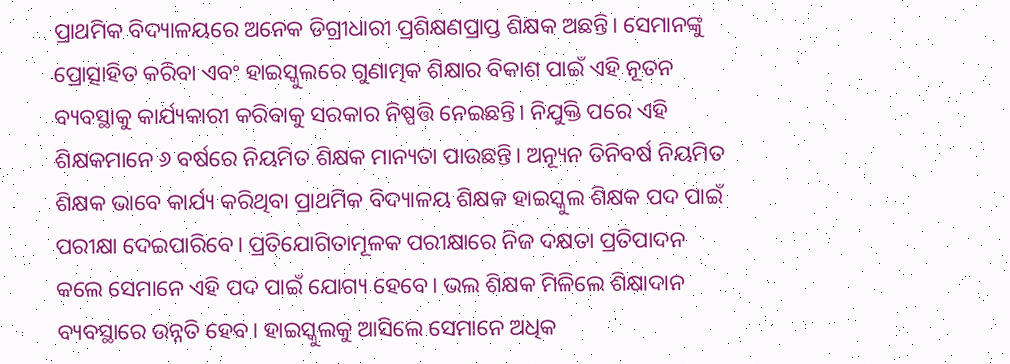ପ୍ରାଥମିକ ବିଦ୍ୟାଳୟରେ ଅନେକ ଡିଗ୍ରୀଧାରୀ ପ୍ରଶିକ୍ଷଣପ୍ରାପ୍ତ ଶିକ୍ଷକ ଅଛନ୍ତି। ସେମାନଙ୍କୁ ପ୍ରୋତ୍ସାହିତ କରିବା ଏବଂ ହାଇସ୍କୁଲରେ ଗୁଣାତ୍ମକ ଶିକ୍ଷାର ବିକାଶ ପାଇଁ ଏହି ନୂତନ ବ୍ୟବସ୍ଥାକୁ କାର୍ଯ୍ୟକାରୀ କରିବାକୁ ସରକାର ନିଷ୍ପତ୍ତି ନେଇଛନ୍ତି। ନିଯୁକ୍ତି ପରେ ଏହି ଶିକ୍ଷକମାନେ ୬ ବର୍ଷରେ ନିୟମିତ ଶିକ୍ଷକ ମାନ୍ୟତା ପାଉଛନ୍ତି। ଅନ୍ୟୂନ ତିନିବର୍ଷ ନିୟମିତ ଶିକ୍ଷକ ଭାବେ କାର୍ଯ୍ୟ କରିଥିବା ପ୍ରାଥମିକ ବିଦ୍ୟାଳୟ ଶିକ୍ଷକ ହାଇସ୍କୁଲ ଶିକ୍ଷକ ପଦ ପାଇଁ ପରୀକ୍ଷା ଦେଇପାରିବେ। ପ୍ରତିଯୋଗିତାମୂଳକ ପରୀକ୍ଷାରେ ନିଜ ଦକ୍ଷତା ପ୍ରତିପାଦନ କଲେ ସେମାନେ ଏହି ପଦ ପାଇଁ ଯୋଗ୍ୟ ହେବେ। ଭଲ ଶିକ୍ଷକ ମିଳିଲେ ଶିକ୍ଷାଦାନ ବ୍ୟବସ୍ଥାରେ ଉନ୍ନତି ହେବ। ହାଇସ୍କୁଲକୁ ଆସିଲେ ସେମାନେ ଅଧିକ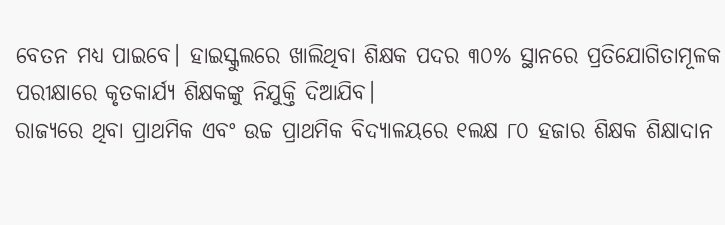ବେତନ ମଧ୍ୟ ପାଇବେ। ହାଇସ୍କୁଲରେ ଖାଲିଥିବା ଶିକ୍ଷକ ପଦର ୩୦% ସ୍ଥାନରେ ପ୍ରତିଯୋଗିତାମୂଳକ ପରୀକ୍ଷାରେ କୃତକାର୍ଯ୍ୟ ଶିକ୍ଷକଙ୍କୁ ନିଯୁକ୍ତି ଦିଆଯିବ।
ରାଜ୍ୟରେ ଥିବା ପ୍ରାଥମିକ ଏବଂ ଉଚ୍ଚ ପ୍ରାଥମିକ ବିଦ୍ୟାଳୟରେ ୧ଲକ୍ଷ ୮୦ ହଜାର ଶିକ୍ଷକ ଶିକ୍ଷାଦାନ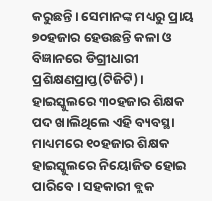କରୁଛନ୍ତି। ସେମାନଙ୍କ ମଧ୍ୟରୁ ପ୍ରାୟ ୭୦ହଜାର ହେଉଛନ୍ତି କଳା ଓ ବିଜ୍ଞାନରେ ଡିଗ୍ରୀଧାରୀ ପ୍ରଶିକ୍ଷଣପ୍ରାପ୍ତ(ଟିଜିଟି)। ହାଇସ୍କୁଲରେ ୩୦ହଜାର ଶିକ୍ଷକ ପଦ ଖାଲିଥିଲେ ଏହି ବ୍ୟବସ୍ଥା ମାଧ୍ୟମରେ ୧୦ହଜାର ଶିକ୍ଷକ ହାଇସ୍କୁଲରେ ନିୟୋଜିତ ହୋଇ ପାରିବେ। ସହକାରୀ ବ୍ଲକ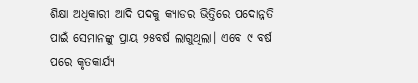ଶିକ୍ଷା ଅଧିକାରୀ ଆଦି ପଦକୁ କ୍ୟାଡର ଭିତ୍ତିରେ ପଦୋନ୍ନତି ପାଇଁ ସେମାନଙ୍କୁ ପ୍ରାୟ ୨୫ବର୍ଷ ଲାଗୁଥିଲା। ଏବେ ୯ ବର୍ଷ ପରେ କୃତକାର୍ଯ୍ୟ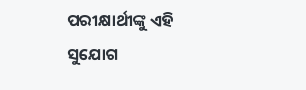ପରୀକ୍ଷାର୍ଥୀଙ୍କୁ ଏହି ସୁଯୋଗ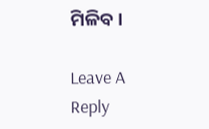ମିଳିବ।

Leave A Reply